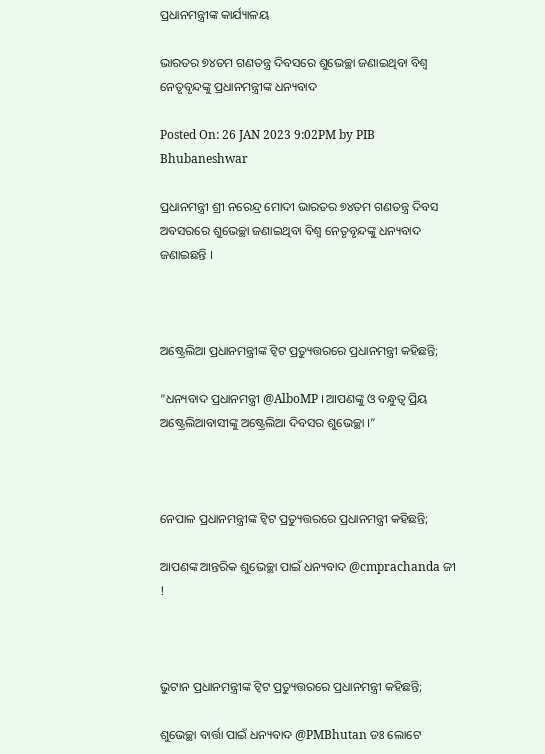ପ୍ରଧାନମନ୍ତ୍ରୀଙ୍କ କାର୍ଯ୍ୟାଳୟ

ଭାରତର ୭୪ତମ ଗଣତନ୍ତ୍ର ଦିବସରେ ଶୁଭେଚ୍ଛା ଜଣାଇଥିବା ବିଶ୍ୱ ନେତୃବୃନ୍ଦଙ୍କୁ ପ୍ରଧାନମନ୍ତ୍ରୀଙ୍କ ଧନ୍ୟବାଦ

Posted On: 26 JAN 2023 9:02PM by PIB Bhubaneshwar

ପ୍ରଧାନମନ୍ତ୍ରୀ ଶ୍ରୀ ନରେନ୍ଦ୍ର ମୋଦୀ ଭାରତର ୭୪ତମ ଗଣତନ୍ତ୍ର ଦିବସ ଅବସରରେ ଶୁଭେଚ୍ଛା ଜଣାଇଥିବା ବିଶ୍ୱ ନେତୃବୃନ୍ଦଙ୍କୁ ଧନ୍ୟବାଦ ଜଣାଇଛନ୍ତି ।



ଅଷ୍ଟ୍ରେଲିଆ ପ୍ରଧାନମନ୍ତ୍ରୀଙ୍କ ଟ୍ୱିଟ ପ୍ରତ୍ୟୁତ୍ତରରେ ପ୍ରଧାନମନ୍ତ୍ରୀ କହିଛନ୍ତି;

“ଧନ୍ୟବାଦ ପ୍ରଧାନମନ୍ତ୍ରୀ @AlboMP । ଆପଣଙ୍କୁ ଓ ବନ୍ଧୁତ୍ୱ ପ୍ରିୟ ଅଷ୍ଟ୍ରେଲିଆବାସୀଙ୍କୁ ଅଷ୍ଟ୍ରେଲିଆ ଦିବସର ଶୁଭେଚ୍ଛା ।”



ନେପାଳ ପ୍ରଧାନମନ୍ତ୍ରୀଙ୍କ ଟ୍ୱିଟ ପ୍ରତ୍ୟୁତ୍ତରରେ ପ୍ରଧାନମନ୍ତ୍ରୀ କହିଛନ୍ତି;

ଆପଣଙ୍କ ଆନ୍ତରିକ ଶୁଭେଚ୍ଛା ପାଇଁ ଧନ୍ୟବାଦ @cmprachanda ଜୀ !



ଭୁଟାନ ପ୍ରଧାନମନ୍ତ୍ରୀଙ୍କ ଟ୍ୱିଟ ପ୍ରତ୍ୟୁତ୍ତରରେ ପ୍ରଧାନମନ୍ତ୍ରୀ କହିଛନ୍ତି;

ଶୁଭେଚ୍ଛା ବାର୍ତ୍ତା ପାଇଁ ଧନ୍ୟବାଦ @PMBhutan ଡଃ ଲୋଟେ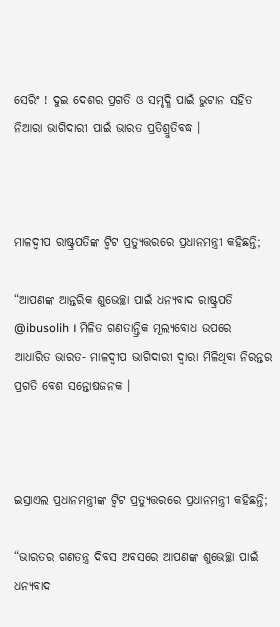ସେରିଂ ! ଦୁଇ ଦେଶର ପ୍ରଗତି ଓ ସମୃଦ୍ଧି ପାଇଁ ଭୁଟାନ ସହିତ ନିଆରା ଭାଗିଦାରୀ ପାଇଁ ଭାରତ ପ୍ରତିଶ୍ରୁତିବଦ୍ଧ ।



ମାଳଦ୍ୱୀପ ରାଷ୍ଟ୍ରପତିଙ୍କ ଟ୍ୱିଟ ପ୍ରତ୍ୟୁତ୍ତରରେ ପ୍ରଧାନମନ୍ତ୍ରୀ କହିଛନ୍ତି;

“ଆପଣଙ୍କ ଆନ୍ତରିକ ଶୁଭେଚ୍ଛା ପାଇଁ ଧନ୍ୟବାଦ ରାଷ୍ଟ୍ରପତି @ibusolih । ମିଳିତ ଗଣତାନ୍ତ୍ରିକ ମୂଲ୍ୟବୋଧ ଉପରେ ଆଧାରିତ ଭାରତ- ମାଳଦ୍ୱୀପ ଭାଗିଦାରୀ ଦ୍ୱାରା ମିଳିଥିବା ନିରନ୍ତର ପ୍ରଗତି ବେଶ ସନ୍ତୋଷଜନକ ।



ଇସ୍ରାଏଲ ପ୍ରଧାନମନ୍ତ୍ରୀଙ୍କ ଟ୍ୱିଟ ପ୍ରତ୍ୟୁତ୍ତରରେ ପ୍ରଧାନମନ୍ତ୍ରୀ କହିଛନ୍ତି;

“ଭାରତର ଗଣତନ୍ତ୍ର ଦିବସ ଅବସରେ ଆପଣଙ୍କ ଶୁଭେଚ୍ଛା ପାଇଁ ଧନ୍ୟବାଦ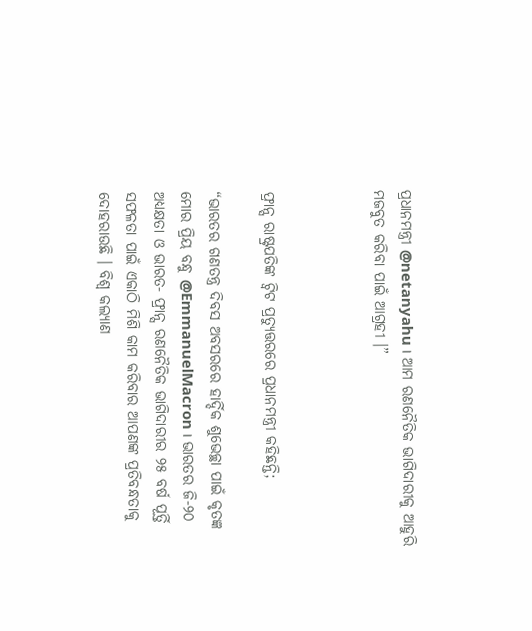ପ୍ରଧାନମନ୍ତ୍ରୀ @netanyahu । ଆମ ରଣନୈତିକ ଭାଗିଦାରୀକୁ ଆହୁରି ମଜବୁତ କରିବା ପାଇଁ ଆଗ୍ରହୀ ।”



ଫ୍ରାନ୍ସ ରାଷ୍ଟ୍ରପତିଙ୍କ ଟ୍ୱିଟ ପ୍ରତ୍ୟୁତ୍ତରରେ ପ୍ରଧାନମନ୍ତ୍ରୀ କହିଛନ୍ତି;

“ଭାରତର ଗଣତନ୍ତ୍ର ଦିବସ ଅବସରରେ ହାର୍ଦ୍ଦିକ ଶୁଭେଚ୍ଛା ପାଇଁ କୃତଜ୍ଞ ମୋର ପ୍ରିୟ ବନ୍ଧୁ @EmmanuelMacron । ଭାରତର ଜି-୨୦ ଅଧ୍ୟକ୍ଷତା ଓ ଭାରତ- ଫ୍ରାନ୍ସ ରଣନୈତିକ ଭାଗିଦାରୀର ୨୫ ବର୍ଷ ପୂର୍ତ୍ତି ସଫଳତା ପାଇଁ ଏକାଠି ମିଶି କାମ କରିବାର ଆପଣଙ୍କ ପ୍ରତିବନ୍ଧତାକୁ ଦୋହରାଉଛି । ବିଶ୍ୱ କଲ୍ୟାଣ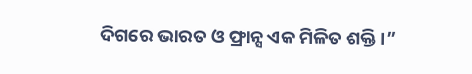ଦିଗରେ ଭାରତ ଓ ଫ୍ରାନ୍ସ ଏକ ମିଳିତ ଶକ୍ତି ।”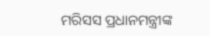ମରିସସ ପ୍ରଧାନମନ୍ତ୍ରୀଙ୍କ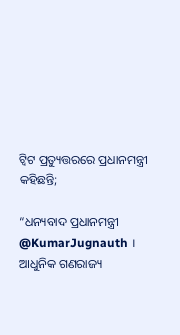ଟ୍ୱିଟ ପ୍ରତ୍ୟୁତ୍ତରରେ ପ୍ରଧାନମନ୍ତ୍ରୀ କହିଛନ୍ତି;

“ଧନ୍ୟବାଦ ପ୍ରଧାନମନ୍ତ୍ରୀ @KumarJugnauth । ଆଧୁନିକ ଗଣରାଜ୍ୟ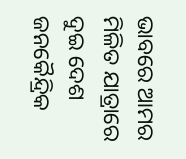ଭାବରେ ଆମର ମିଳିତ ଯାତ୍ରାରେ ଦୁଇ ଦେଶ ଜନକୈନ୍ଦ୍ରିକ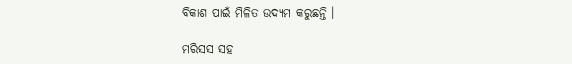ବିକାଶ ପାଇଁ ମିଳିତ ଉଦ୍ୟମ କରୁଛନ୍ତି ।

ମରିସସ ସହ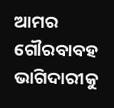ଆମର ଗୌରବାବହ ଭାଗିଦାରୀକୁ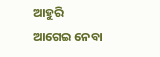ଆହୁରି ଆଗେଇ ନେବା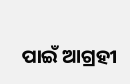ପାଇଁ ଆଗ୍ରହୀ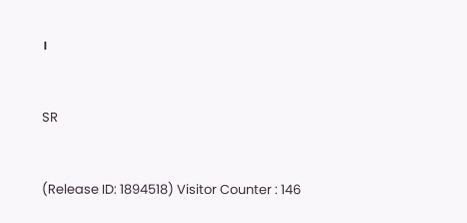।



SR



(Release ID: 1894518) Visitor Counter : 146